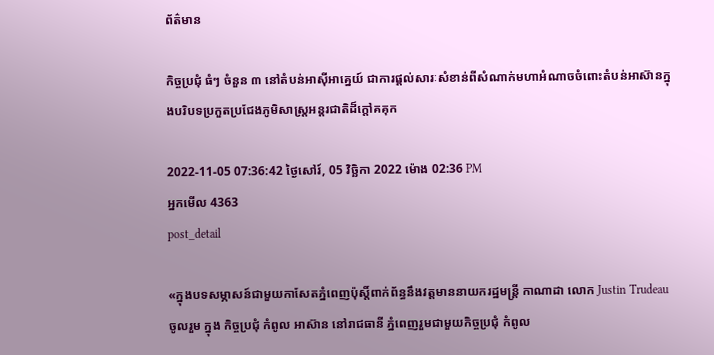ព័ត៌មាន

កិច្ចប្រជុំ ធំៗ ចំនួន ៣ នៅតំបន់អាស៊ីអាគ្នេយ៍ ជាការផ្តល់សារៈសំខាន់ពីសំណាក់មហាអំណាចចំពោះតំបន់អាស៊ានក្នុងបរិបទប្រកួតប្រជែងភូមិសាស្ត្រអន្តរជាតិដ៏ក្តៅគគុក

2022-11-05 07:36:42 ថ្ងៃសៅរ៍, 05 វិច្ឆិកា 2022 ម៉ោង 02:36 PM
អ្នកមើល 4363
post_detail

«ក្នុងបទសម្ភាសន៍ជាមួយកាសែតភ្នំពេញប៉ុស្តិ៍ពាក់ព័ន្ធនឹងវត្តមាននាយករដ្ឋមន្ត្រី កាណាដា លោក Justin Trudeau ចូលរួម ក្នុង កិច្ចប្រជុំ កំពូល អាស៊ាន នៅរាជធានី ភ្នំពេញរួមជាមួយកិច្ចប្រជុំ កំពូល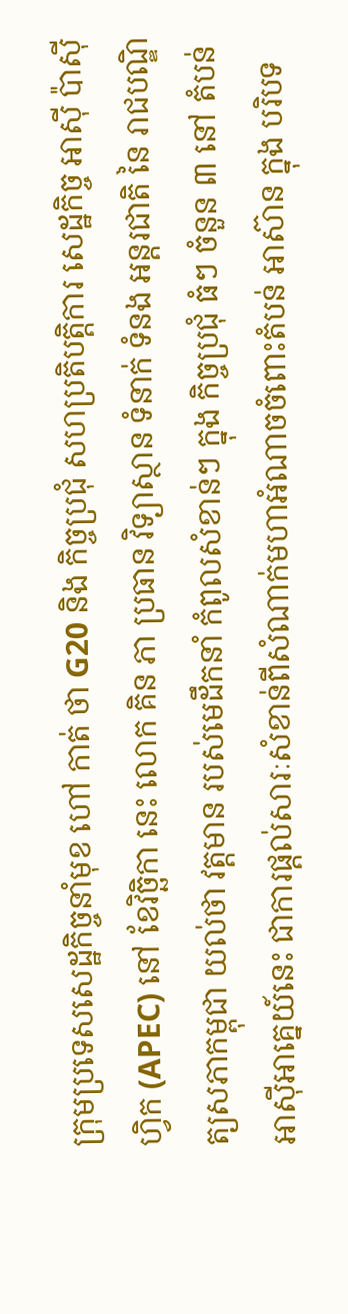ក្រុមប្រទេសសេដ្ឋកិច្ចនាំមុខ ហៅ កាត់ ថា G20 និង កិច្ចប្រជុំ សហប្រតិបត្តិការ សេដ្ឋកិច្ច អាស៊ី ប៉ាស៊ីហ្វិក (APEC) នៅ ខែវិច្ឆិកា នេះ លោក គិន ភា ប្រធាន វិទ្យាស្ថាន ទំនាក់ ទំនង អន្តរជាតិ នៃ រាជបណ្ឌិត្យសភាកម្ពុជា យល់ថា វត្តមាន របស់មេដឹកនាំ កំពូលសំខាន់ៗ ក្នុង កិច្ចប្រជុំ ធំៗ ចំនួន ៣ នៅ តំបន់អាស៊ីអាគ្នេយ៍នេះ ជាការផ្តល់សារៈសំខាន់ពីសំណាក់មហាអំណាចចំពោះតំបន់ អាស៊ាន ក្នុង បរិបទ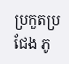ប្រកួតប្រជែង ភូ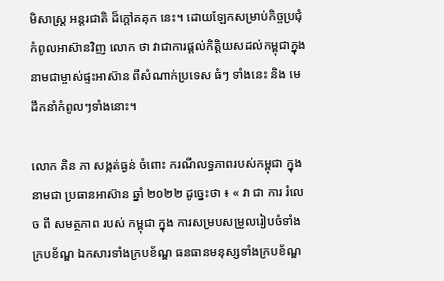មិសាស្ត្រ អន្តរជាតិ ដ៏ក្តៅគគុក នេះ។ ដោយឡែកសម្រាប់កិច្ចប្រជុំកំពូលអាស៊ានវិញ លោក ថា វាជាការផ្តល់កិត្តិយសដល់កម្ពុជាក្នុងនាមជាម្ចាស់ផ្ទះអាស៊ាន ពីសំណាក់ប្រទេស ធំៗ ទាំងនេះ និង មេដឹកនាំកំពូលៗទាំងនោះ។

លោក គិន ភា សង្កត់ធ្ងន់ ចំពោះ ករណីលទ្ធភាពរបស់កម្ពុជា ក្នុងនាមជា ប្រធានអាស៊ាន ឆ្នាំ ២០២២ ដូច្នេះថា ៖ « វា ជា ការ រំលេច ពី សមត្ថភាព របស់ កម្ពុជា ក្នុង ការសម្របសម្រួលរៀបចំទាំងក្របខ័ណ្ឌ ឯកសារទាំងក្របខ័ណ្ឌ ធនធានមនុស្សទាំងក្របខ័ណ្ឌ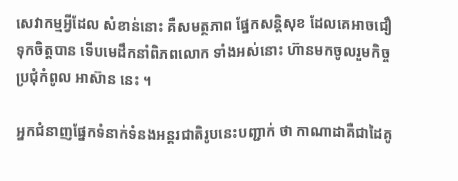សេវាកម្មអ្វីដែល សំខាន់នោះ គឺសមត្ថភាព ផ្នែកសន្តិសុខ ដែលគេអាចជឿទុកចិត្តបាន ទើបមេដឹកនាំពិភពលោក ទាំងអស់នោះ ហ៊ានមកចូលរួមកិច្ចប្រជុំកំពូល អាស៊ាន នេះ ។

អ្នកជំនាញផ្នែកទំនាក់ទំនងអន្តរជាតិរូបនេះបញ្ជាក់ ថា កាណាដាគឺជាដៃគូ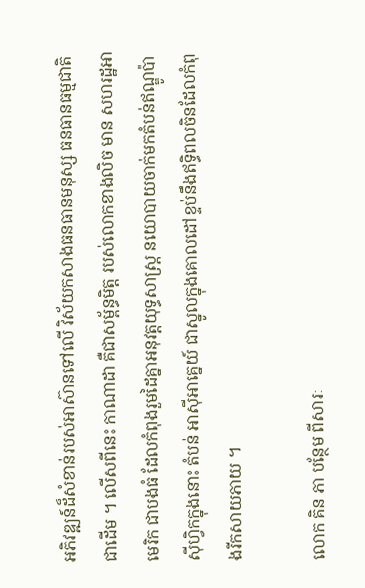អភិវឌ្ឍន៍ដ៏សំខាន់របស់អាស៊ានទៅលើ វិស័យកសាងធនធានមនុស្ស ធនធានធម្មជាតិ ជាដើម ។ លើសពីនេះ កាណាដា គឺជាសម្ព័ន្ធមិត្ត របស់លោកខាងលិច មាន សហរដ្ឋអាមេរិក ជាបងធំ ដែលកំពុងរួមដៃគ្នាអនុវត្តយុទ្ធសាស្ត្រ នយោបាយចាក់មកតំបន់ឥណ្ឌូប៉ាស៊ីហ្វិកក្នុងនោះ តំបន់ អាស៊ីអាគ្នេយ៍ ជាស្នូលក្នុងគោលដៅខ្ទប់នឹងឥទ្ធិពលចិនដែលកំពុងរីកសាយភាយ ។

លោក គិន ភា បន្ថែម ពីសារៈ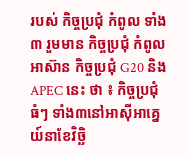របស់ កិច្ចប្រជុំ កំពូល ទាំង ៣ រួមមាន កិច្ចប្រជុំ កំពូល អាស៊ាន កិច្ចប្រជុំ G20 និង APEC នេះ ថា ៖ កិច្ចប្រជុំ ធំៗ ទាំង៣នៅអាស៊ីអាគ្នេយ៍នាខែវិច្ឆិ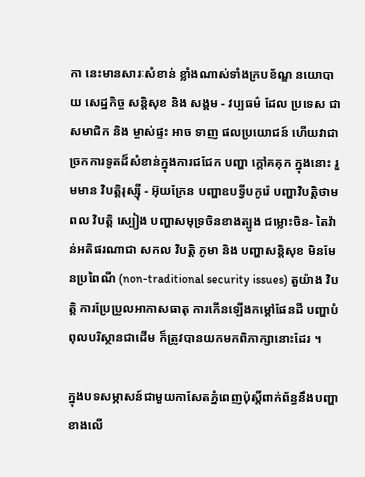កា នេះមានសារៈសំខាន់ ខ្លាំងណាស់ទាំងក្របខ័ណ្ឌ នយោបាយ សេដ្ឋកិច្ច សន្តិសុខ និង សង្គម - វប្បធម៌ ដែល ប្រទេស ជា សមាជិក និង ម្ចាស់ផ្ទះ អាច ទាញ ផលប្រយោជន៍ ហើយវាជាច្រកការទូតដ៏សំខាន់ក្នុងការជជែក បញ្ហា ក្តៅគគុក ក្នុងនោះ រួមមាន វិបត្តិរុស្ស៊ី - អ៊ុយក្រែន បញ្ហាឧបទ្វីបកូរ៉េ បញ្ហាវិបត្តិថាមពល វិបត្តិ ស្បៀង បញ្ហាសមុទ្រចិនខាងត្បូង ជម្លោះចិន- តៃវ៉ាន់អតិផរណាជា សកល វិបត្តិ ភូមា និង បញ្ហាសន្តិសុខ មិនមែនប្រពៃណី (non-traditional security issues) តួយ៉ាង វិបត្តិ ការប្រែប្រួលអាកាសធាតុ ការកើនឡើងកម្តៅផែនដី បញ្ហាបំពុលបរិស្ថានជាដើម ក៏ត្រូវបានយកមកពិភាក្សានោះដែរ ។

ក្នុងបទសម្ភាសន៍ជាមួយកាសែតភ្នំពេញប៉ុស្តិ៍ពាក់ព័ន្ធនឹងបញ្ហាខាងលើ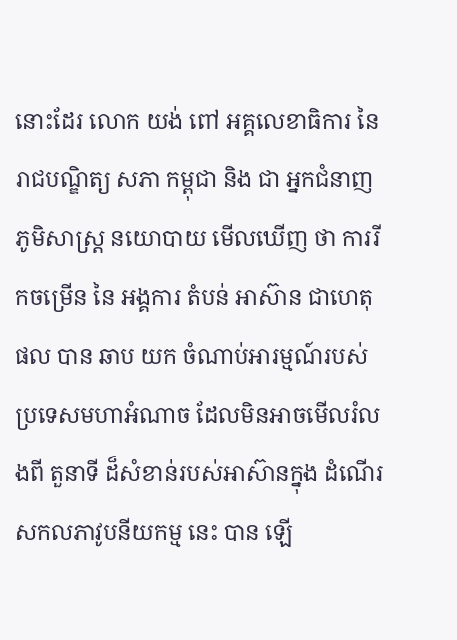នោះដែរ លោក យង់ ពៅ អគ្គលេខាធិការ នៃ រាជបណ្ឌិត្យ សភា កម្ពុជា និង ជា អ្នកជំនាញ ភូមិសាស្ត្រ នយោបាយ មើលឃើញ ថា ការរីកចម្រើន នៃ អង្គការ តំបន់ អាស៊ាន ជាហេតុផល បាន ឆាប យក ចំណាប់អារម្មណ៍របស់ប្រទេសមហាអំណាច ដែលមិនអាចមើលរំលងពី តួនាទី ដ៏សំខាន់របស់អាស៊ានក្នុង ដំណើរសកលភាវូបនីយកម្ម នេះ បាន ឡើ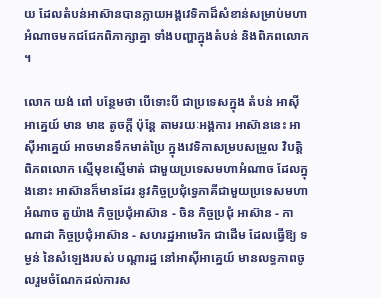យ ដែលតំបន់អាស៊ានបានក្លាយអង្គវេទិកាដ៏សំខាន់សម្រាប់មហាអំណាចមកជជែកពិភាក្សាគ្នា ទាំងបញ្ហាក្នុងតំបន់ និងពិភពលោក ។

លោក យង់ ពៅ បន្ថែមថា បើទោះបី ជាប្រទេសក្នុង តំបន់ អាស៊ីអាគ្នេយ៍ មាន មាឌ តូចក្តី ប៉ុន្តែ តាមរយៈអង្គការ អាស៊ាននេះ អាស៊ីអាគ្នេយ៍ អាចមានទឹកមាត់ប្រៃ ក្នុងវេទិកាសម្របសម្រួល វិបត្តិពិភពលោក ស្មើមុខស្មើមាត់ ជាមួយប្រទេសមហាអំណាច ដែលក្នុងនោះ អាស៊ានក៏មានដែរ នូវកិច្ចប្រជុំទ្វេភាគីជាមួយប្រទេសមហាអំណាច តួយ៉ាង កិច្ចប្រជុំអាស៊ាន - ចិន កិច្ចប្រជុំ អាស៊ាន - កាណាដា កិច្ចប្រជុំអាស៊ាន - សហរដ្ឋអាមេរិក ជាដើម ដែលធ្វើឱ្យ ទម្ងន់ នៃសំឡេងរបស់ បណ្តារដ្ឋ នៅអាស៊ីអាគ្នេយ៍ មានលទ្ធភាពចូលរួមចំណែកដល់ការស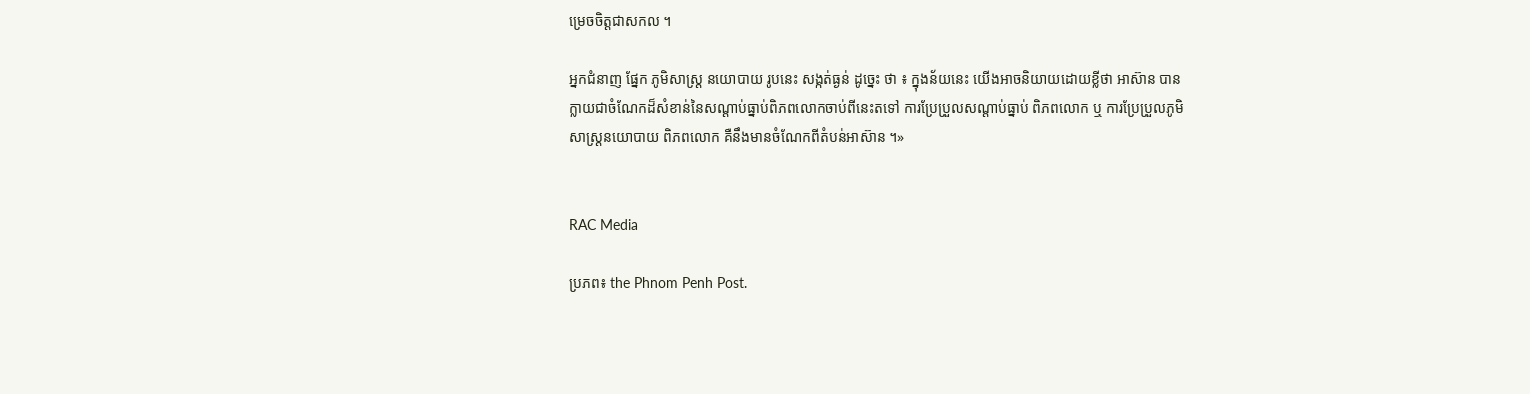ម្រេចចិត្តជាសកល ។

អ្នកជំនាញ ផ្នែក ភូមិសាស្ត្រ នយោបាយ រូបនេះ សង្កត់ធ្ងន់ ដូច្នេះ ថា ៖ ក្នុងន័យនេះ យើងអាចនិយាយដោយខ្លីថា អាស៊ាន បានក្លាយជាចំណែកដ៏សំខាន់នៃសណ្តាប់ធ្នាប់ពិភពលោកចាប់ពីនេះតទៅ ការប្រែប្រួលសណ្តាប់ធ្នាប់ ពិភពលោក ឬ ការប្រែប្រួលភូមិសាស្ត្រនយោបាយ ពិភពលោក គឺនឹងមានចំណែកពីតំបន់អាស៊ាន ។»


RAC Media

ប្រភព៖ the Phnom Penh Post.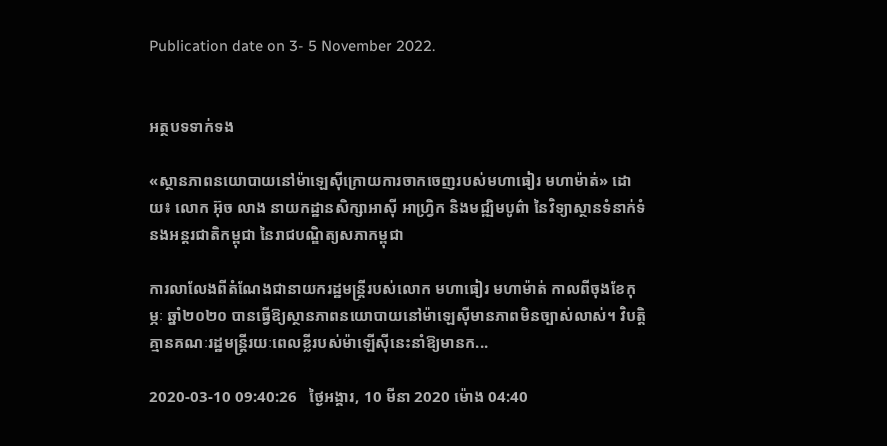Publication date on 3- 5 November 2022.


អត្ថបទទាក់ទង

«ស្ថានភាពនយោបាយនៅម៉ាឡេស៊ីក្រោយការចាកចេញរបស់មហាធៀរ មហាម៉ាត់» ដោយ៖ លោក អ៊ុច លាង នាយកដ្ឋានសិក្សាអាស៊ី អាហ្វ្រិក និងមជ្ឍិមបូព៌ា នៃវិទ្យាស្ថានទំនាក់ទំនងអន្តរជាតិកម្ពុជា នៃរាជបណ្ឌិត្យសភាកម្ពុជា

ការលាលែងពីតំណែងជានាយករដ្ឋមន្ត្រីរបស់លោក មហាធៀរ មហាម៉ាត់ កាលពីចុងខែកុម្ភៈ ឆ្នាំ២០២០ បានធ្វើឱ្យស្ថានភាពនយោបាយនៅម៉ាឡេស៊ីមានភាពមិនច្បាស់លាស់។ វិបត្តិគ្មានគណៈរដ្ឋមន្ត្រីរយៈពេលខ្លីរបស់ម៉ាឡើស៊ីនេះនាំឱ្យមានក...

2020-03-10 09:40:26   ថ្ងៃអង្គារ, 10 មីនា 2020 ម៉ោង 04:40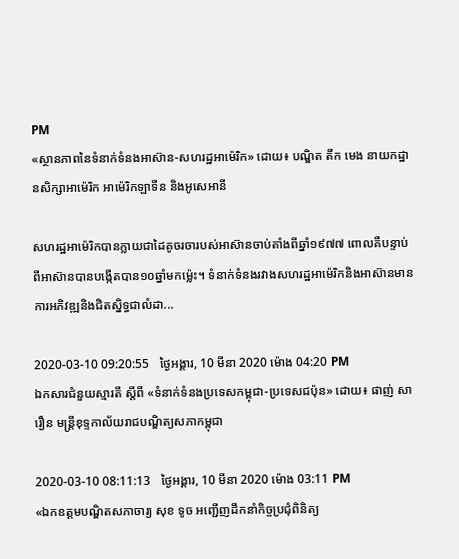PM
«ស្ថានភាពនៃទំនាក់ទំនងអាស៊ាន-សហរដ្ឋអាម៉េរិក» ដោយ៖ បណ្ឌិត តឹក មេង នាយកដ្ឋានសិក្សាអាម៉េរិក អាម៉េរិកឡាទីន និងអូសេអានី

សហរដ្ឋអាម៉េរិកបានក្លាយជាដៃគូចរចារបស់អាស៊ានចាប់តាំងពីឆ្នាំ១៩៧៧ ពោលគឺបន្ទាប់ពីអាស៊ានបានបង្កើតបាន១០ឆ្នាំមកម្ល៉េះ។ ទំនាក់ទំនងរវាងសហរដ្ឋអាម៉េរិកនិងអាស៊ានមានការអភិវឌ្ឍនិងជិតស្និទ្ធជាលំដា...

2020-03-10 09:20:55   ថ្ងៃអង្គារ, 10 មីនា 2020 ម៉ោង 04:20 PM
ឯកសារជំនួយស្មារតី ស្តីពី «ទំនាក់ទំនងប្រទេសកម្ពុជា-ប្រទេសជប៉ុន» ដោយ៖ ផាញ់ សារឿន មន្ត្រីខុទ្ទកាល័យរាជបណ្ឌិត្យសភាកម្ពុជា

2020-03-10 08:11:13   ថ្ងៃអង្គារ, 10 មីនា 2020 ម៉ោង 03:11 PM
«ឯកឧត្តមបណ្ឌិតសភាចារ្យ សុខ ទូច អញ្ជើញដឹកនាំកិច្ចប្រជុំពិនិត្យ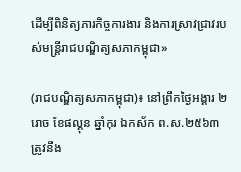ដើម្បីពិនិត្យភារកិច្ចការងារ និងការស្រាវជ្រាវរបស់មន្ត្រីរាជបណ្ឌិត្យសភាកម្ពុជា»

(រាជបណ្ឌិត្យសភាកម្ពុជា)៖ នៅព្រឹកថ្ងៃអង្គារ ២រោច ខែផល្គុន ឆ្នាំកុរ ឯកស័ក ព.ស.២៥៦៣ ត្រូវនឹង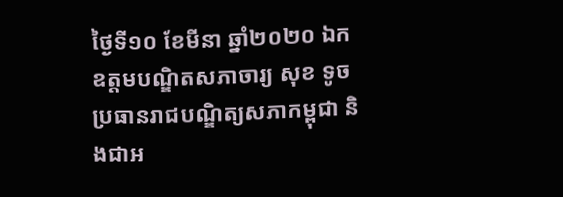ថ្ងៃទី១០ ខែមីនា ឆ្នាំ២០២០ ឯកឧត្តមបណ្ឌិតសភាចារ្យ សុខ ទូច ប្រធានរាជបណ្ឌិត្យសភាកម្ពុជា និងជាអ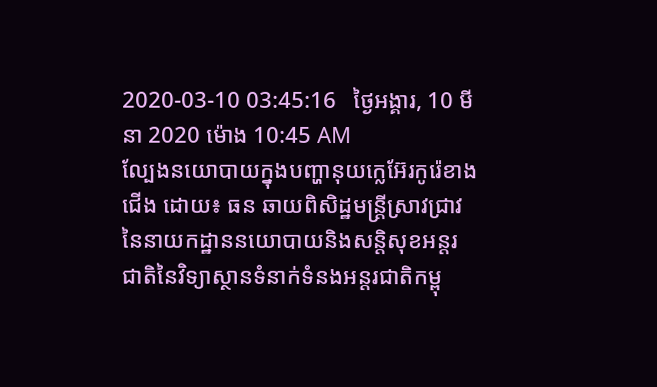2020-03-10 03:45:16   ថ្ងៃអង្គារ, 10 មីនា 2020 ម៉ោង 10:45 AM
ល្បែងនយោបាយក្នុងបញ្ហានុយក្លេអ៊ែរកូរ៉េខាងជើង ដោយ៖ ធន ឆាយពិសិដ្ឋមន្រ្តីស្រាវជ្រាវនៃនាយកដ្ឋាននយោបាយនិងសន្តិសុខអន្តរជាតិនៃវិទ្យាស្ថានទំនាក់ទំនងអន្តរជាតិកម្ពុ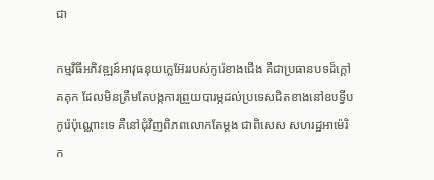ជា

កម្មវិធីអភិវឌ្ឍន៍អាវុធនុយក្លេអ៊ែររបស់កូរ៉េខាងជើង គឺជាប្រធានបទដ៏ក្តៅគគុក ដែលមិនត្រឹមតែបង្កការព្រួយបារម្ភដល់ប្រទេសជិតខាងនៅឧបទ្វីបកូរ៉េប៉ុណ្ណោះទេ គឺនៅជុំវិញពិភពលោកតែម្ដង ជាពិសេស សហរដ្ឋអាម៉េរិក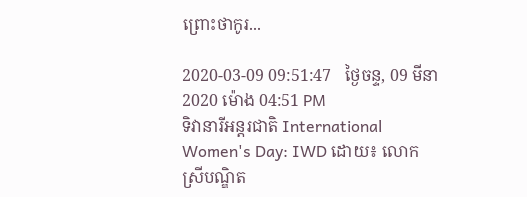ព្រោះថាកូរ...

2020-03-09 09:51:47   ថ្ងៃចន្ទ, 09 មីនា 2020 ម៉ោង 04:51 PM
ទិវានារីអន្តរជាតិ International Women's Day: IWD ដោយ៖ លោកស្រីបណ្ឌិត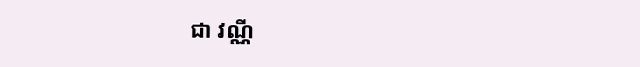ជា វណ្ណី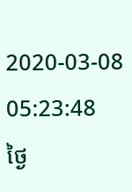2020-03-08 05:23:48   ថ្ងៃ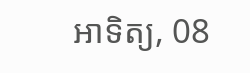អាទិត្យ, 08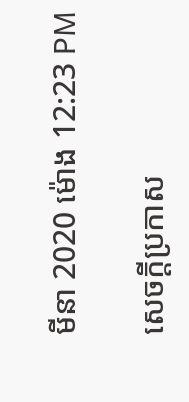មីនា 2020 ម៉ោង 12:23 PM

សេចក្តីប្រកាស